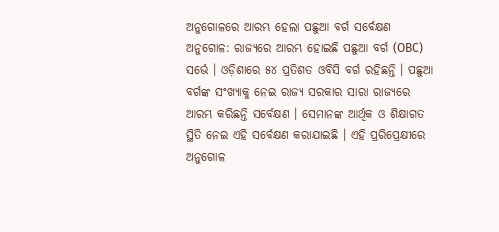ଅନୁଗୋଳରେ ଆରମ୍ଭ ହେଲା ପଛୁଆ ବର୍ଗ ସର୍ବେକ୍ଷଣ
ଅନୁଗୋଳ: ରାଜ୍ୟରେ ଆରମ୍ଭ ହୋଇଛି ପଛୁଆ ବର୍ଗ (OBC) ସର୍ଭେ । ଓଡ଼ିଶାରେ ୫୪ ପ୍ରତିଶତ ଓବିସି ବର୍ଗ ରହିଛନ୍ତି । ପଛୁଆ ବର୍ଗଙ୍କ ସଂଖ୍ୟାକୁ ନେଇ ରାଜ୍ୟ ସରକାର ସାରା ରାଜ୍ୟରେ ଆରମ୍ଭ କରିଛନ୍ତି ସର୍ବେକ୍ଷଣ । ସେମାନଙ୍କ ଆର୍ଥିକ ଓ ଶିକ୍ଷାଗତ ସ୍ଥିତି ନେଇ ଏହି ସର୍ବେକ୍ଷଣ କରାଯାଇଛି । ଏହି ପ୍ରରିପ୍ରେକ୍ଷୀରେ ଅନୁଗୋଳ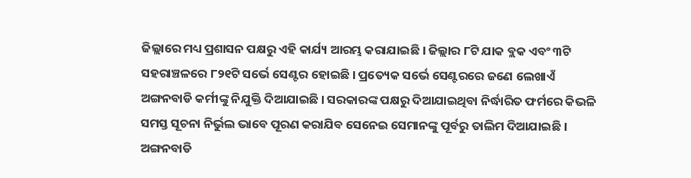ଜିଲ୍ଲାରେ ମଧ୍ୟ ପ୍ରଶାସନ ପକ୍ଷରୁ ଏହି କାର୍ଯ୍ୟ ଆରମ୍ଭ କରାଯାଇଛି । ଜିଲ୍ଲାର ୮ଟି ଯାକ ବ୍ଲକ ଏବଂ ୩ଟି ସହରାଞ୍ଚଳରେ ୮୨୧ଟି ସର୍ଭେ ସେଣ୍ଟର ହୋଇଛି । ପ୍ରତ୍ୟେକ ସର୍ଭେ ସେଣ୍ଟରରେ ଜଣେ ଲେଖାଏଁ ଅଙ୍ଗନବାଡି କର୍ମୀଙ୍କୁ ନିଯୁକ୍ତି ଦିଆଯାଇଛି । ସରକାରଙ୍କ ପକ୍ଷରୁ ଦିଆଯାଇଥିବା ନିର୍ଦ୍ଧାରିତ ଫର୍ମରେ କିଭଳି ସମସ୍ତ ସୂଚନା ନିର୍ଭୁଲ ଭାବେ ପୂରଣ କରାଯିବ ସେନେଇ ସେମାନଙ୍କୁ ପୂର୍ବରୁ ତାଲିମ ଦିଆଯାଇଛି । ଅଙ୍ଗନବାଡି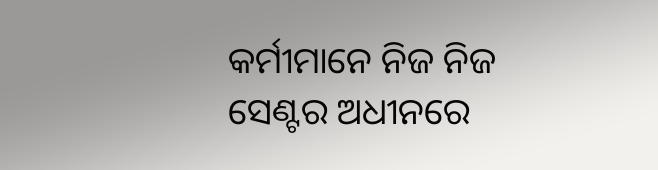କର୍ମୀମାନେ ନିଜ ନିଜ ସେଣ୍ଟର ଅଧୀନରେ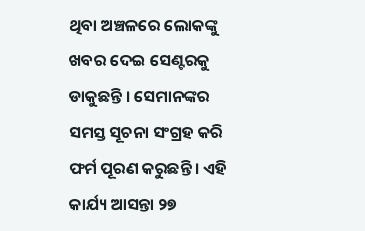ଥିବା ଅଞ୍ଚଳରେ ଲୋକଙ୍କୁ ଖବର ଦେଇ ସେଣ୍ଟରକୁ ଡାକୁଛନ୍ତି । ସେମାନଙ୍କର ସମସ୍ତ ସୂଚନା ସଂଗ୍ରହ କରି ଫର୍ମ ପୂରଣ କରୁଛନ୍ତି । ଏହି କାର୍ଯ୍ୟ ଆସନ୍ତା ୨୭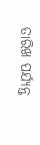ତାରିଖ ପର୍ଯ୍ୟନ୍ତ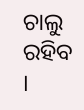ଚାଲୁ ରହିବ ।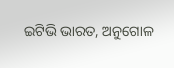ଇଟିଭି ଭାରତ, ଅନୁଗୋଳ